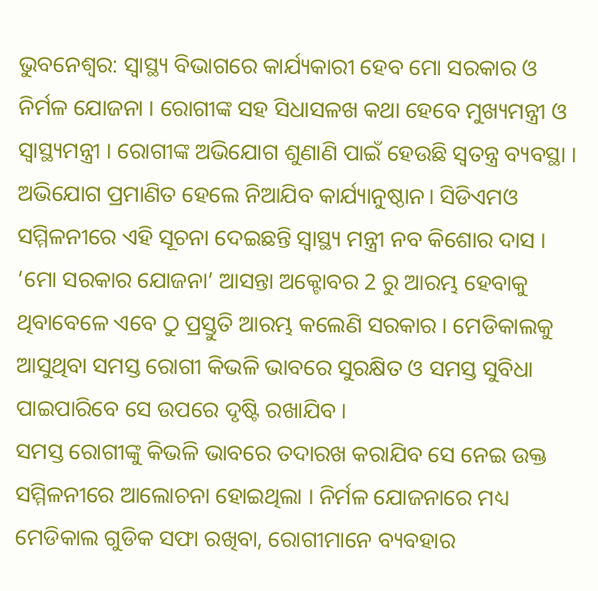ଭୁବନେଶ୍ବର: ସ୍ବାସ୍ଥ୍ୟ ବିଭାଗରେ କାର୍ଯ୍ୟକାରୀ ହେବ ମୋ ସରକାର ଓ ନିର୍ମଳ ଯୋଜନା । ରୋଗୀଙ୍କ ସହ ସିଧାସଳଖ କଥା ହେବେ ମୁଖ୍ୟମନ୍ତ୍ରୀ ଓ ସ୍ବାସ୍ଥ୍ୟମନ୍ତ୍ରୀ । ରୋଗୀଙ୍କ ଅଭିଯୋଗ ଶୁଣାଣି ପାଇଁ ହେଉଛି ସ୍ବତନ୍ତ୍ର ବ୍ୟବସ୍ଥା । ଅଭିଯୋଗ ପ୍ରମାଣିତ ହେଲେ ନିଆଯିବ କାର୍ଯ୍ୟାନୁଷ୍ଠାନ। ସିଡିଏମଓ ସମ୍ମିଳନୀରେ ଏହି ସୂଚନା ଦେଇଛନ୍ତି ସ୍ବାସ୍ଥ୍ୟ ମନ୍ତ୍ରୀ ନବ କିଶୋର ଦାସ ।
‘ମୋ ସରକାର ଯୋଜନା’ ଆସନ୍ତା ଅକ୍ଟୋବର 2 ରୁ ଆରମ୍ଭ ହେବାକୁ ଥିବାବେଳେ ଏବେ ଠୁ ପ୍ରସ୍ତୁତି ଆରମ୍ଭ କଲେଣି ସରକାର । ମେଡିକାଲକୁ ଆସୁଥିବା ସମସ୍ତ ରୋଗୀ କିଭଳି ଭାବରେ ସୁରକ୍ଷିତ ଓ ସମସ୍ତ ସୁବିଧା ପାଇପାରିବେ ସେ ଉପରେ ଦୃଷ୍ଟି ରଖାଯିବ ।
ସମସ୍ତ ରୋଗୀଙ୍କୁ କିଭଳି ଭାବରେ ତଦାରଖ କରାଯିବ ସେ ନେଇ ଉକ୍ତ ସମ୍ମିଳନୀରେ ଆଲୋଚନା ହୋଇଥିଲା । ନିର୍ମଳ ଯୋଜନାରେ ମଧ୍ୟ ମେଡିକାଲ ଗୁଡିକ ସଫା ରଖିବା, ରୋଗୀମାନେ ବ୍ୟବହାର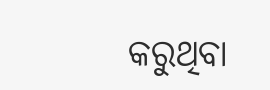କରୁଥିବା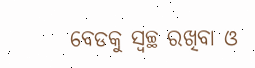ବେଡକୁ ସ୍ବଚ୍ଛ ରଖିବା ଓ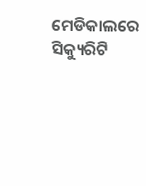ମେଡିକାଲରେ ସିକ୍ୟୁରିଟି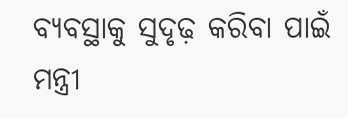ବ୍ୟବସ୍ଥାକୁ ସୁଦୃଢ଼ କରିବା ପାଇଁ ମନ୍ତ୍ରୀ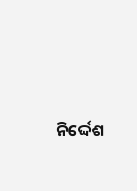ନିର୍ଦ୍ଦେଶ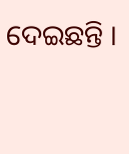ଦେଇଛନ୍ତି ।